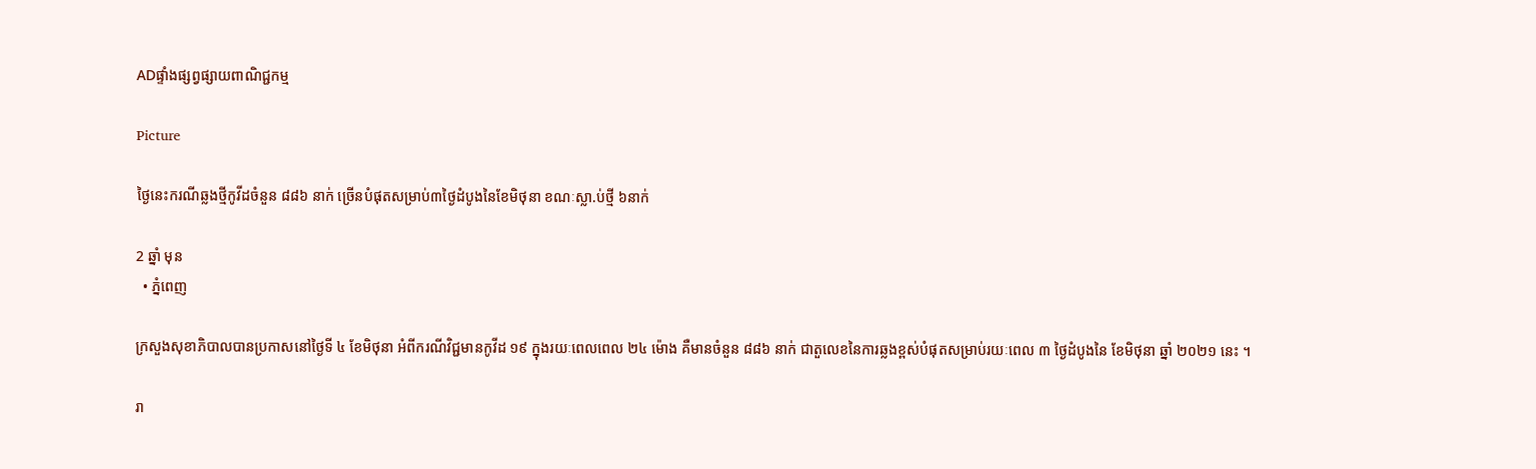ADផ្ទាំងផ្សព្វផ្សាយពាណិជ្ជកម្ម

Picture

ថ្ងៃនេះករណីឆ្លងថ្មីកូវីដចំនួន ៨៨៦ នាក់ ច្រើនបំផុតសម្រាប់៣ថ្ងៃដំបូងនៃខែមិថុនា ខណៈស្លា.ប់ថ្មី ៦នាក់

2 ឆ្នាំ មុន
  • ភ្នំពេញ

ក្រសួងសុខាភិបាលបានប្រកាសនៅថ្ងៃទី ៤ ខែមិថុនា អំពីករណីវិជ្ជមានកូវីដ ១៩ ក្នុងរយៈពេលពេល ២៤ ម៉ោង គឺមានចំនួន ៨៨៦ នាក់ ជាតួលេខនៃការឆ្លងខ្ពស់បំផុតសម្រាប់រយៈពេល ៣ ថ្ងៃដំបូងនៃ ខែមិថុនា ឆ្នាំ ២០២១ នេះ ។

រា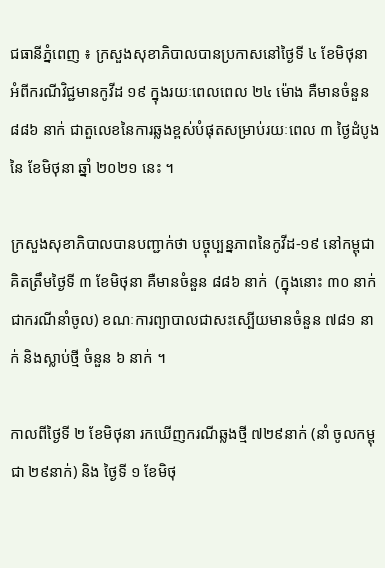ជធានីភ្នំពេញ ៖ ក្រសួងសុខាភិបាលបានប្រកាសនៅថ្ងៃទី ៤ ខែមិថុនា អំពីករណីវិជ្ជមានកូវីដ ១៩ ក្នុងរយៈពេលពេល ២៤ ម៉ោង គឺមានចំនួន ៨៨៦ នាក់ ជាតួលេខនៃការឆ្លងខ្ពស់បំផុតសម្រាប់រយៈពេល ៣ ថ្ងៃដំបូងនៃ ខែមិថុនា ឆ្នាំ ២០២១ នេះ ។

ក្រសួងសុខាភិបាលបានបញ្ជាក់ថា បច្ចុប្បន្នភាពនៃកូវីដ-១៩ នៅកម្ពុជាគិតត្រឹមថ្ងៃទី ៣ ខែមិថុនា គឺមានចំនួន ៨៨៦ នាក់  (ក្នុងនោះ ៣០ នាក់ជាករណីនាំចូល) ខណៈការព្យាបាលជាសះស្បើយមានចំនួន ៧៨១ នាក់ និងស្លាប់ថ្មី ចំនួន ៦ នាក់ ។

កាលពីថ្ងៃទី ២ ខែមិថុនា រកឃើញករណីឆ្លងថ្មី ៧២៩នាក់ (នាំ ចូលកម្ពុជា ២៩នាក់) និង ថ្ងៃទី ១ ខែមិថុ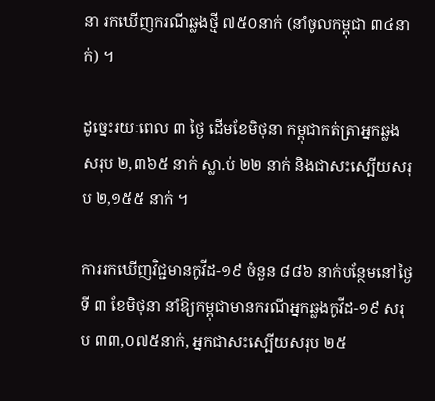នា រកឃើញករណីឆ្លងថ្មី ៧៥០នាក់ (នាំចូលកម្ពុជា ៣៤នាក់) ។

ដូច្នេះរយៈពេល ៣ ថ្ងៃ ដើមខែមិថុនា កម្ពុជាកត់ត្រាអ្នកឆ្លងសរុប ២,៣៦៥ នាក់ ស្លា.ប់ ២២ នាក់ និងជាសះស្បើយសរុប ២,១៥៥ នាក់ ។

ការរកឃើញវិជ្ជមានកូវីដ-១៩ ចំនួន ៨៨៦ នាក់បន្ថែមនៅថ្ងៃទី ៣ ខែមិថុនា នាំឱ្យកម្ពុជាមានករណីអ្នកឆ្លងកូវីដ-១៩ សរុប ៣៣,០៧៥នាក់, អ្នកជាសះស្បើយសរុប ២៥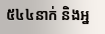៥៤៤នាក់ និងអ្ន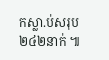កស្លា.ប់សរុប ២៤២នាក់ ៕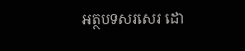អត្ថបទសរសេរ ដោ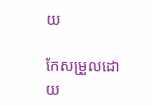យ

កែសម្រួលដោយ